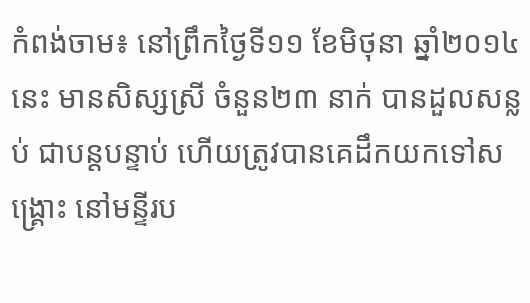កំពង់ចាម៖ នៅព្រឹកថ្ងៃទី១១ ខែមិថុនា ឆ្នាំ២០១៤នេះ មានសិស្សស្រី ចំនួន២៣ នាក់ បានដួលសន្លប់ ជាបន្តបន្ទាប់ ហើយត្រូវបានគេដឹកយកទៅសង្គ្រោះ នៅមន្ទីរប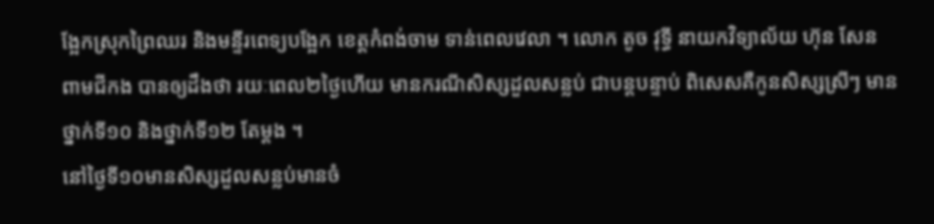ង្អែកស្រុកព្រៃឈរ និងមន្ទីរពេទ្យបង្អែក ខេត្តកំពង់ចាម ទាន់ពេលវេលា ។ លោក តូច វុទ្ធី នាយកវិទ្យាល័យ ហ៊ុន សែន ពាមជីកង បានឲ្យដឹងថា រយៈពេល២ថ្ងៃហើយ មានករណីសិស្សដួលសន្លប់ ជាបន្តបន្ទាប់ ពិសេសគឺកូនសិស្សស្រីៗ មានថ្នាក់ទី១០ និងថ្នាក់ទី១២ តែម្តង ។
នៅថ្ងៃទី១០មានសិស្សដួលសន្លប់មានចំ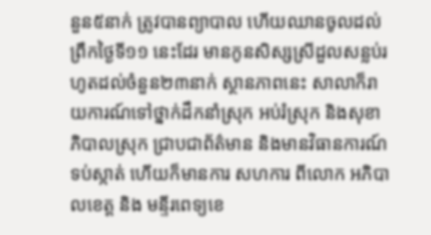នួន៥នាក់ ត្រូវបានព្យាបាល ហើយឈានចូលដល់ព្រឹកថ្ងៃទី១១ នេះដែរ មានកូនសិស្សស្រីដួលសន្លប់រហូតដល់ចំនួន២៣នាក់ ស្ថានភាពនេះ សាលាក៏រាយការណ៍ទៅថ្នាក់ដឹកនាំស្រុក អប់រំស្រុក និងសុខាភិបាលស្រុក ជ្រាបជាព័ត៌មាន និងមានវិធានការណ៍ទប់ស្កាត់ ហើយក៏មានការ សហការ ពីលោក អភិបាលខេត្ត និង មន្ទីរពេទ្យខេ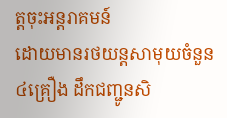ត្តចុះអន្តរាគមន៍
ដោយមានរថយន្តសាមុយចំនួន៤គ្រឿង ដឹកជញ្ជូនសិ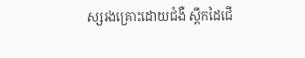ស្សរងគ្រោះដោយជំងឺ ស្ពឹកដៃជើ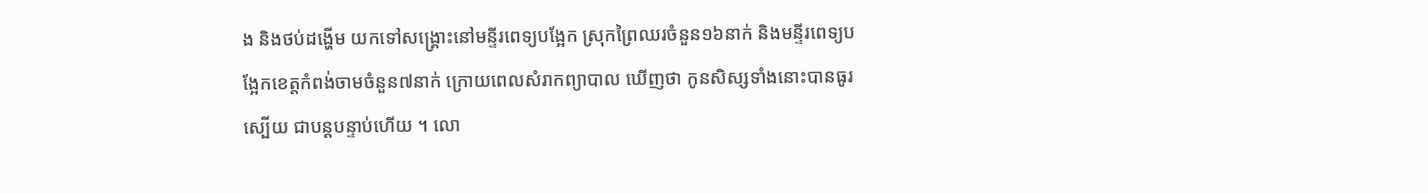ង និងថប់ដង្ហើម យកទៅសង្គ្រោះនៅមន្ទីរពេទ្យបង្អែក ស្រុកព្រៃឈរចំនួន១៦នាក់ និងមន្ទីរពេទ្យបង្អែកខេត្តកំពង់ចាមចំនួន៧នាក់ ក្រោយពេលសំរាកព្យាបាល ឃើញថា កូនសិស្សទាំងនោះបានធូរស្បើយ ជាបន្តបន្ទាប់ហើយ ។ លោ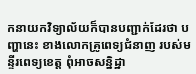កនាយកវិទ្យាល័យក៏បានបញ្ជាក់ដែរថា បញ្ហានេះ ខាងលោកគ្រូពេទ្យជំនាញ របស់មន្ទីរពេទ្យខេត្ត ពុំអាចសន្និដ្ឋា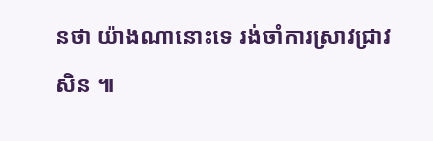នថា យ៉ាងណានោះទេ រង់ចាំការស្រាវជ្រាវសិន ៕